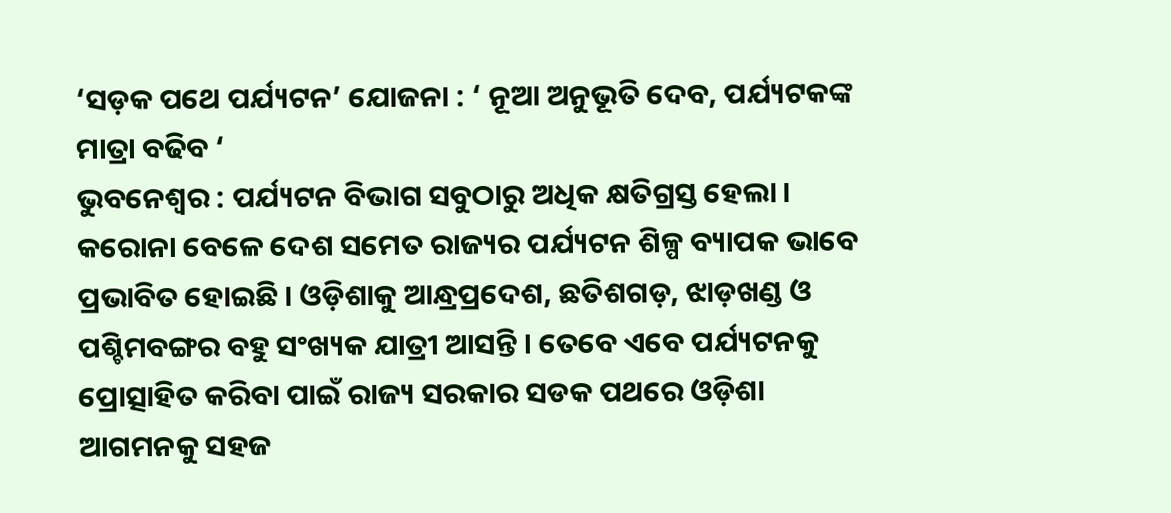‘ସଡ଼କ ପଥେ ପର୍ଯ୍ୟଟନ’ ଯୋଜନା : ‘ ନୂଆ ଅନୁଭୂତି ଦେବ, ପର୍ଯ୍ୟଟକଙ୍କ ମାତ୍ରା ବଢିବ ‘
ଭୁବନେଶ୍ୱର : ପର୍ଯ୍ୟଟନ ବିଭାଗ ସବୁଠାରୁ ଅଧିକ କ୍ଷତିଗ୍ରସ୍ତ ହେଲା । କରୋନା ବେଳେ ଦେଶ ସମେତ ରାଜ୍ୟର ପର୍ଯ୍ୟଟନ ଶିଳ୍ପ ବ୍ୟାପକ ଭାବେ ପ୍ରଭାବିତ ହୋଇଛି । ଓଡ଼ିଶାକୁ ଆନ୍ଧ୍ରପ୍ରଦେଶ, ଛତିଶଗଡ଼, ଝାଡ଼ଖଣ୍ଡ ଓ ପଶ୍ଚିମବଙ୍ଗର ବହୁ ସଂଖ୍ୟକ ଯାତ୍ରୀ ଆସନ୍ତି । ତେବେ ଏବେ ପର୍ଯ୍ୟଟନକୁ ପ୍ରୋତ୍ସାହିତ କରିବା ପାଇଁ ରାଜ୍ୟ ସରକାର ସଡକ ପଥରେ ଓଡ଼ିଶା ଆଗମନକୁ ସହଜ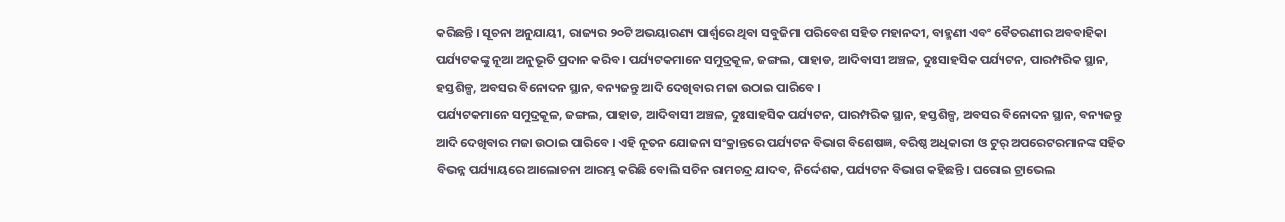କରିଛନ୍ତି । ସୂଚନା ଅନୁଯାୟୀ, ରାଜ୍ୟର ୨୦ଟି ଅଭୟାରଣ୍ୟ ପାର୍ଶ୍ୱରେ ଥିବା ସବୁଜିମା ପରିବେଶ ସହିତ ମହାନଦୀ, ବାହ୍ମଣୀ ଏବଂ ବୈତରଣୀର ଅବବାହିକା ପର୍ଯ୍ୟଟକଙ୍କୁ ନୂଆ ଅନୁଭୂତି ପ୍ରଦାନ କରିବ । ପର୍ଯ୍ୟଟକମାନେ ସମୁଦ୍ରକୂଳ, ଜଙ୍ଗଲ, ପାହାଡ, ଆଦିବାସୀ ଅଞ୍ଚଳ, ଦୁଃସାହସିକ ପର୍ଯ୍ୟଟନ, ପାରମ୍ପରିକ ସ୍ଥାନ, ହସ୍ତଶିଳ୍ପ, ଅବସର ବିନୋଦନ ସ୍ଥାନ, ବନ୍ୟଜନ୍ତୁ ଆଦି ଦେଖିବାର ମଜା ଉଠାଇ ପାରିବେ ।
ପର୍ଯ୍ୟଟକମାନେ ସମୁଦ୍ରକୂଳ, ଜଙ୍ଗଲ, ପାହାଡ, ଆଦିବାସୀ ଅଞ୍ଚଳ, ଦୁଃସାହସିକ ପର୍ଯ୍ୟଟନ, ପାରମ୍ପରିକ ସ୍ଥାନ, ହସ୍ତଶିଳ୍ପ, ଅବସର ବିନୋଦନ ସ୍ଥାନ, ବନ୍ୟଜନ୍ତୁ ଆଦି ଦେଖିବାର ମଜା ଉଠାଇ ପାରିବେ । ଏହି ନୂତନ ଯୋଜନା ସଂକ୍ରାନ୍ତରେ ପର୍ଯ୍ୟଟନ ବିଭାଗ ବିଶେଷଜ୍ଞ, ବରିଷ୍ଠ ଅଧିକାରୀ ଓ ଟୁର୍ ଅପରେଟରମାନଙ୍କ ସହିତ ବିଭନ୍ନ ପର୍ଯ୍ୟାୟରେ ଆଲୋଚନା ଆରମ୍ଭ କରିଛି ବୋଲି ସଚିନ ରାମଚନ୍ଦ୍ର ଯାଦବ, ନିର୍ଦ୍ଦେଶକ, ପର୍ଯ୍ୟଟନ ବିଭାଗ କହିଛନ୍ତି । ଘରୋଇ ଟ୍ରାଭେଲ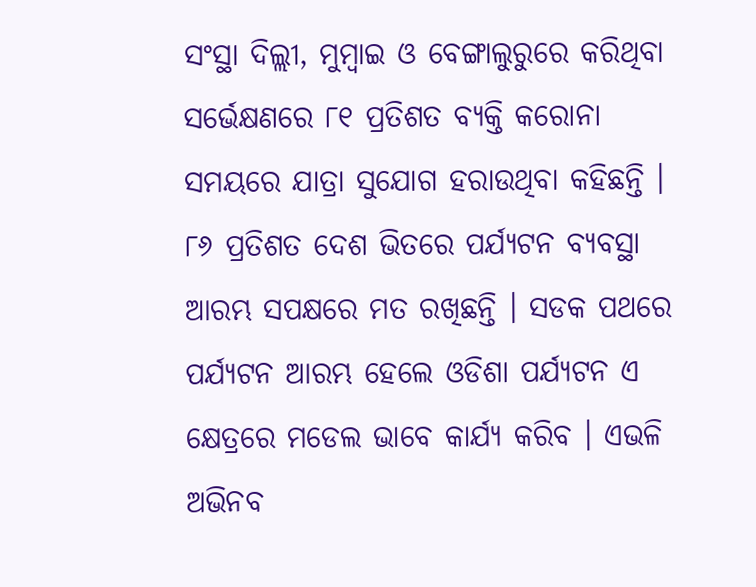ସଂସ୍ଥା ଦିଲ୍ଲୀ, ମୁମ୍ବାଇ ଓ ବେଙ୍ଗାଲୁରୁରେ କରିଥିବା ସର୍ଭେକ୍ଷଣରେ ୮୧ ପ୍ରତିଶତ ବ୍ୟକ୍ତି କରୋନା ସମୟରେ ଯାତ୍ରା ସୁଯୋଗ ହରାଉଥିବା କହିଛନ୍ତି ।
୮୬ ପ୍ରତିଶତ ଦେଶ ଭିତରେ ପର୍ଯ୍ୟଟନ ବ୍ୟବସ୍ଥା ଆରମ୍ଭ ସପକ୍ଷରେ ମତ ରଖିଛନ୍ତି । ସଡକ ପଥରେ ପର୍ଯ୍ୟଟନ ଆରମ୍ଭ ହେଲେ ଓଡିଶା ପର୍ଯ୍ୟଟନ ଏ କ୍ଷେତ୍ରରେ ମଡେଲ ଭାବେ କାର୍ଯ୍ୟ କରିବ । ଏଭଳି ଅଭିନବ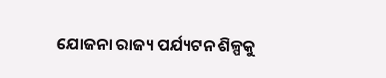ଯୋଜନା ରାଜ୍ୟ ପର୍ଯ୍ୟଟନ ଶିଳ୍ପକୁ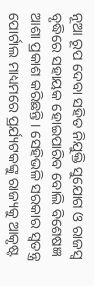ନୂଆ ରୂପ ଦେବା ସହିତ ନିଯୁକ୍ତି ସୁଯୋଗ ଓ ରାଜସ୍ୱ ବୃଦ୍ଧିରେ ସହାୟକ ହୋଇପାରିବ ବୋଲି ବିଶେଷଜ୍ଞ ଆଶା ପ୍ରକାଶ କରିଛନ୍ତି । ସେହିଭଳି ସରକାର ସ୍ୱତନ୍ତ୍ର ପୋର୍ଟାଲ ମାଧ୍ୟମରେ ପ୍ରର୍ଯ୍ୟଟକଙ୍କୁ ରାଜ୍ୟକୁ ଆକୃଷ୍ଟ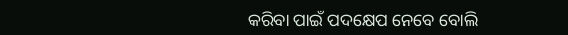କରିବା ପାଇଁ ପଦକ୍ଷେପ ନେବେ ବୋଲି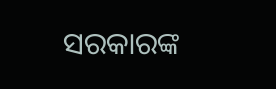ସରକାରଙ୍କ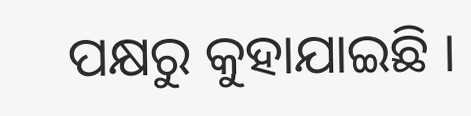ପକ୍ଷରୁ କୁହାଯାଇଛି ।